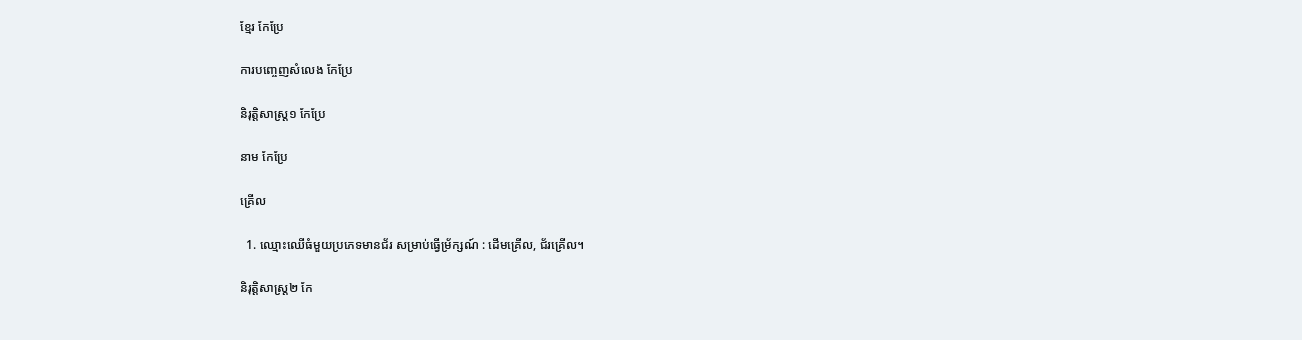ខ្មែរ កែប្រែ

ការបញ្ចេញសំលេង កែប្រែ

និរុត្តិសាស្ត្រ១ កែប្រែ

នាម កែប្រែ

គ្រើល

  1. ឈ្មោះឈើធំមួយប្រភេទមានជ័រ សម្រាប់ធ្វើម្រ័ក្សណ៍ : ដើមគ្រើល, ជ័រគ្រើល។

និរុត្តិសាស្ត្រ២ កែ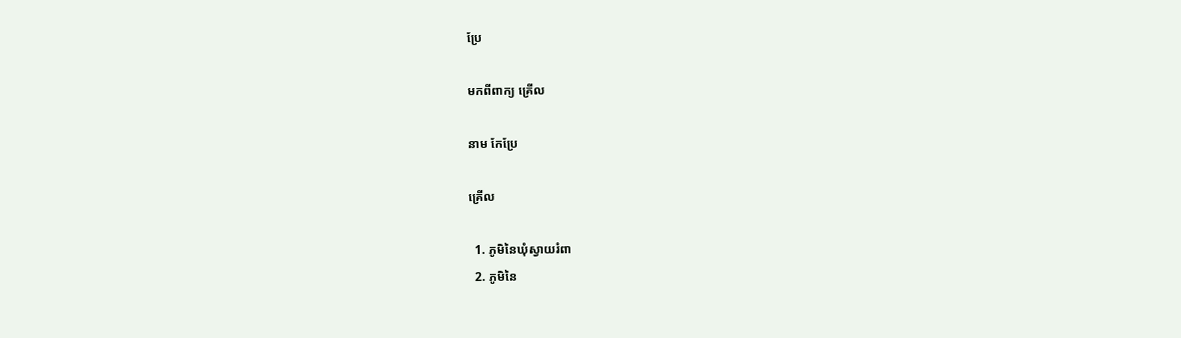ប្រែ

មកពីពាក្យ គ្រើល

នាម កែប្រែ

គ្រើល

  1. ភូមិនៃឃុំស្វាយរំពា
  2. ភូមិនៃ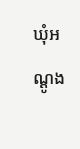ឃុំអណ្ដូង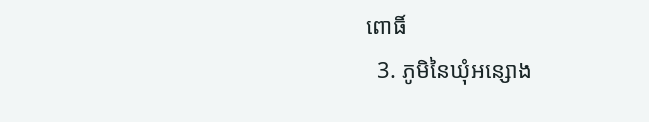ពោធិ៍
  3. ភូមិនៃឃុំអន្សោង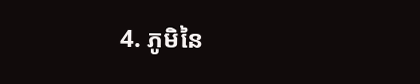4. ភូមិនៃ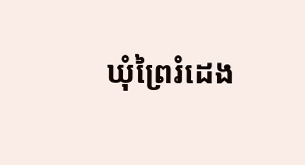ឃុំព្រៃរំដេង